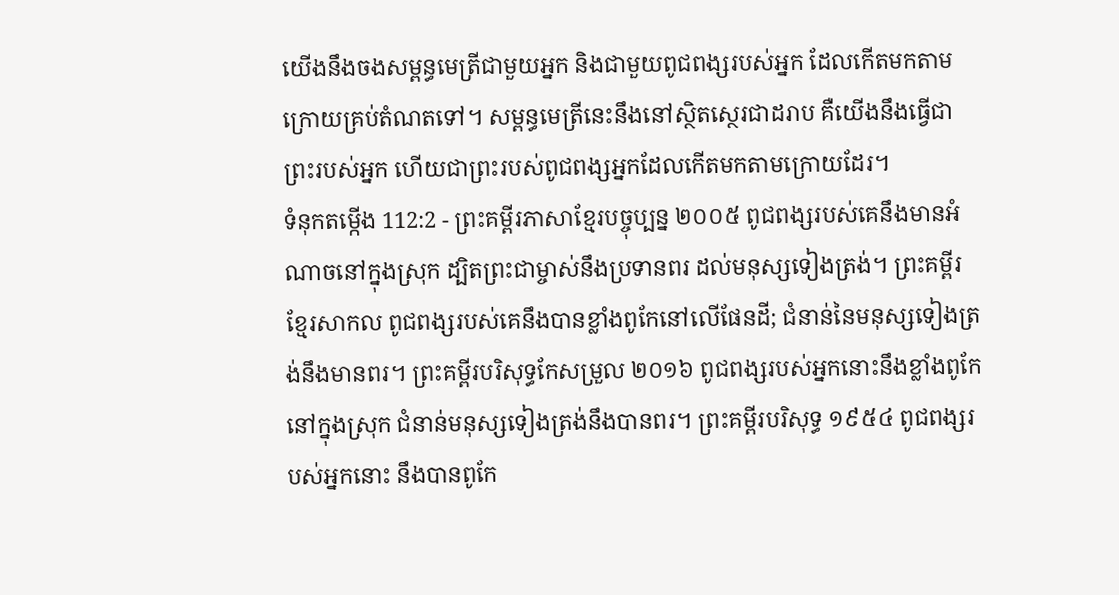យើងនឹងចងសម្ពន្ធមេត្រីជាមួយអ្នក និងជាមួយពូជពង្សរបស់អ្នក ដែលកើតមកតាមក្រោយគ្រប់តំណតទៅ។ សម្ពន្ធមេត្រីនេះនឹងនៅស្ថិតស្ថេរជាដរាប គឺយើងនឹងធ្វើជាព្រះរបស់អ្នក ហើយជាព្រះរបស់ពូជពង្សអ្នកដែលកើតមកតាមក្រោយដែរ។
ទំនុកតម្កើង 112:2 - ព្រះគម្ពីរភាសាខ្មែរបច្ចុប្បន្ន ២០០៥ ពូជពង្សរបស់គេនឹងមានអំណាចនៅក្នុងស្រុក ដ្បិតព្រះជាម្ចាស់នឹងប្រទានពរ ដល់មនុស្សទៀងត្រង់។ ព្រះគម្ពីរខ្មែរសាកល ពូជពង្សរបស់គេនឹងបានខ្លាំងពូកែនៅលើផែនដី; ជំនាន់នៃមនុស្សទៀងត្រង់នឹងមានពរ។ ព្រះគម្ពីរបរិសុទ្ធកែសម្រួល ២០១៦ ពូជពង្សរបស់អ្នកនោះនឹងខ្លាំងពូកែនៅក្នុងស្រុក ជំនាន់មនុស្សទៀងត្រង់នឹងបានពរ។ ព្រះគម្ពីរបរិសុទ្ធ ១៩៥៤ ពូជពង្សរបស់អ្នកនោះ នឹងបានពូកែ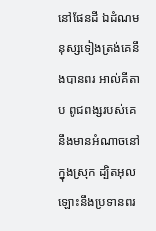នៅផែនដី ឯដំណមនុស្សទៀងត្រង់គេនឹងបានពរ អាល់គីតាប ពូជពង្សរបស់គេនឹងមានអំណាចនៅក្នុងស្រុក ដ្បិតអុលឡោះនឹងប្រទានពរ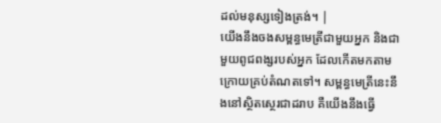ដល់មនុស្សទៀងត្រង់។ |
យើងនឹងចងសម្ពន្ធមេត្រីជាមួយអ្នក និងជាមួយពូជពង្សរបស់អ្នក ដែលកើតមកតាមក្រោយគ្រប់តំណតទៅ។ សម្ពន្ធមេត្រីនេះនឹងនៅស្ថិតស្ថេរជាដរាប គឺយើងនឹងធ្វើ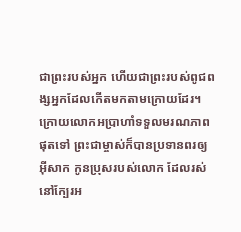ជាព្រះរបស់អ្នក ហើយជាព្រះរបស់ពូជពង្សអ្នកដែលកើតមកតាមក្រោយដែរ។
ក្រោយលោកអប្រាហាំទទួលមរណភាពផុតទៅ ព្រះជាម្ចាស់ក៏បានប្រទានពរឲ្យអ៊ីសាក កូនប្រុសរបស់លោក ដែលរស់នៅក្បែរអ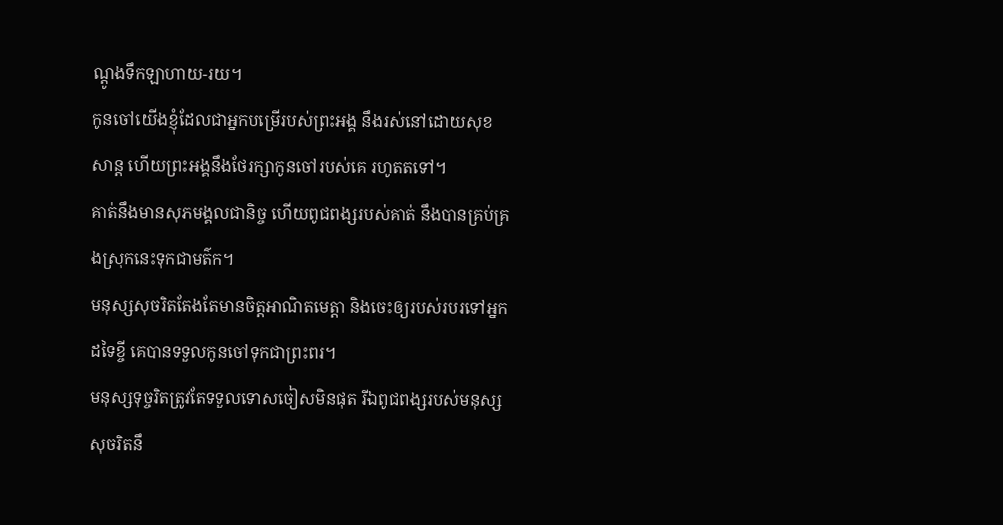ណ្ដូងទឹកឡាហាយ-រយ។
កូនចៅយើងខ្ញុំដែលជាអ្នកបម្រើរបស់ព្រះអង្គ នឹងរស់នៅដោយសុខសាន្ត ហើយព្រះអង្គនឹងថែរក្សាកូនចៅរបស់គេ រហូតតទៅ។
គាត់នឹងមានសុភមង្គលជានិច្ច ហើយពូជពង្សរបស់គាត់ នឹងបានគ្រប់គ្រងស្រុកនេះទុកជាមត៌ក។
មនុស្សសុចរិតតែងតែមានចិត្តអាណិតមេត្តា និងចេះឲ្យរបស់របរទៅអ្នកដទៃខ្ចី គេបានទទួលកូនចៅទុកជាព្រះពរ។
មនុស្សទុច្ចរិតត្រូវតែទទួលទោសចៀសមិនផុត រីឯពូជពង្សរបស់មនុស្សសុចរិតនឹ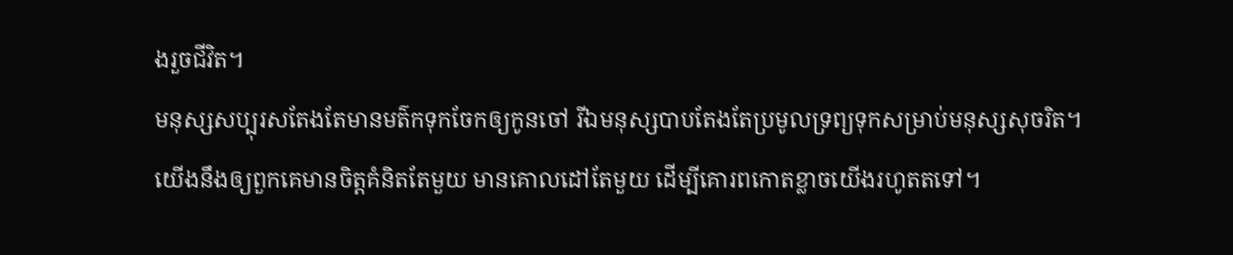ងរួចជីវិត។
មនុស្សសប្បុរសតែងតែមានមត៌កទុកចែកឲ្យកូនចៅ រីឯមនុស្សបាបតែងតែប្រមូលទ្រព្យទុកសម្រាប់មនុស្សសុចរិត។
យើងនឹងឲ្យពួកគេមានចិត្តគំនិតតែមួយ មានគោលដៅតែមួយ ដើម្បីគោរពកោតខ្លាចយើងរហូតតទៅ។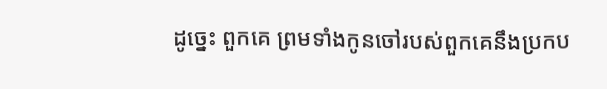ដូច្នេះ ពួកគេ ព្រមទាំងកូនចៅរបស់ពួកគេនឹងប្រកប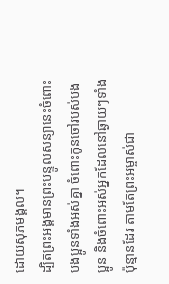ដោយសុភមង្គល។
ដ្បិតព្រះអង្គមានព្រះបន្ទូលសន្យានេះចំពោះបងប្អូនទាំងអស់គ្នា ចំពោះកូនចៅរបស់បងប្អូន និងចំពោះអស់អ្នកដែលនៅឆ្ងាយៗទាំងប៉ុន្មានដែរ តាមតែព្រះអម្ចាស់ជា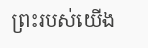ព្រះរបស់យើង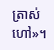ត្រាស់ហៅ»។